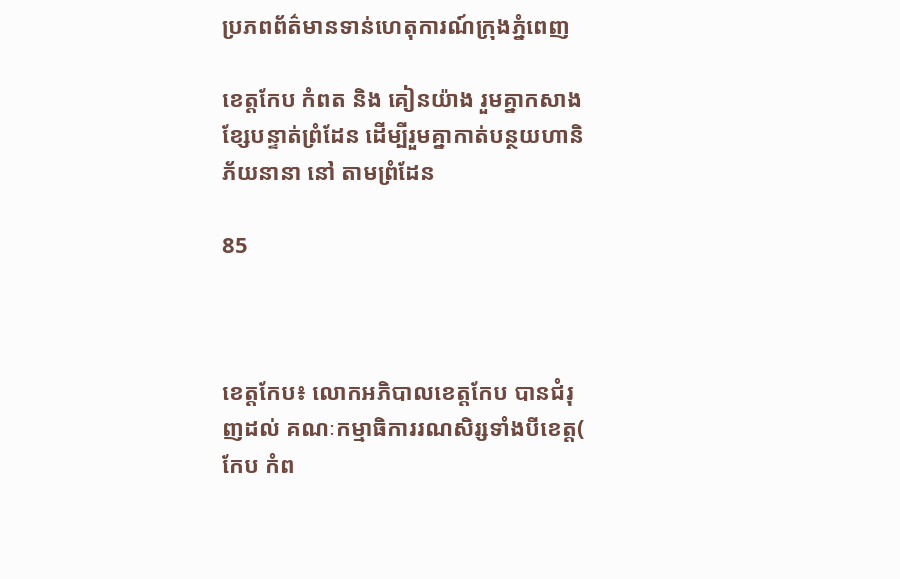ប្រភពព័ត៌មានទាន់ហេតុការណ៍ក្រុងភ្នំពេញ

ខេត្តកែប កំពត និង គៀនយ៉ាង រួមគ្នាកសាងខ្សែបន្ទាត់ព្រំដែន ដើម្បីរួមគ្នាកាត់បន្ថយហានិភ័យនានា នៅ តាមព្រំដែន

85



ខេត្តកែប៖ លោកអភិបាលខេត្តកែប បានជំរុញដល់ គណៈកម្មាធិការរណសិរ្សទាំងបីខេត្ត( កែប កំព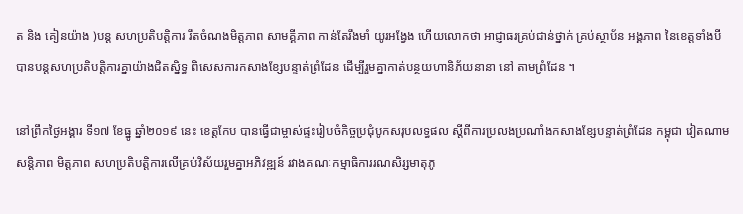ត និង គៀនយ៉ាង )បន្ត សហប្រតិបត្តិការ រឹតចំណងមិត្តភាព សាមគ្គីភាព កាន់តែរឹងមាំ យូរអង្វែង ហើយលោកថា អាជ្ញាធរគ្រប់ជាន់ថ្នាក់ គ្រប់ស្ថាប័ន អង្គភាព នៃខេត្តទាំងបី បានបន្តសហប្រតិបត្តិការគ្នាយ៉ាងជិតស្និទ្ធ ពិសេសការកសាងខ្សែបន្ទាត់ព្រំដែន ដើម្បីរួមគ្នាកាត់បន្ថយហានិភ័យនានា នៅ តាមព្រំដែន ។

នៅព្រឹកថ្ងៃអង្គារ ទី១៧ ខែធ្នូ ឆ្នាំ២០១៩ នេះ ខេត្តកែប បានធ្វើជាម្ចាស់ផ្ទះរៀបចំកិច្ចប្រជុំបូកសរុបលទ្ធផល ស្តីពីការប្រលងប្រណាំងកសាងខ្សែបន្ទាត់ព្រំដែន កម្ពុជា វៀតណាម សន្តិភាព មិត្តភាព សហប្រតិបត្តិការលើគ្រប់វិស័យរួមគ្នាអភិវឌ្ឍន៍ រវាងគណៈកម្មាធិការរណសិរ្សមាតុភូ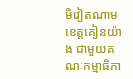មិវៀតណាម ខេត្តគៀនយ៉ាង ជាមួយគណៈកម្មាធិកា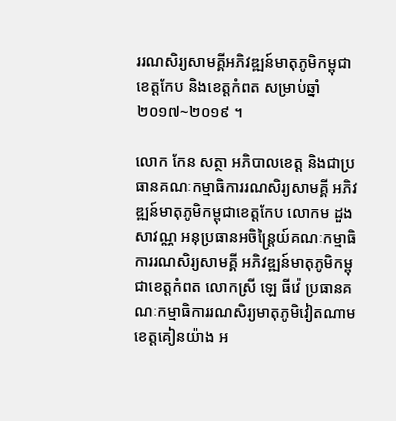ររណសិរ្យសាមគ្គីអភិវឌ្ឍន៍មាតុភូមិកម្ពុជាខេត្តកែប និងខេត្តកំពត សម្រាប់ឆ្នាំ២០១៧~២០១៩ ។

លោក កែន សត្ថា អភិបាលខេត្ត និងជាប្រធានគណៈកម្មាធិការរណសិរ្យសាមគ្គី អភិវឌ្ឍន៍មាតុភូមិកម្ពុជាខេត្តកែប លោកម ដួង សាវណ្ណ អនុប្រធានអចិន្ត្រៃយ៍គណៈកម្មាធិការរណសិរ្យសាមគ្គី អភិវឌ្ឍន៍មាតុភូមិកម្ពុជាខេត្តកំពត លោកស្រី ឡេ ធីវ៉េ ប្រធានគណៈកម្មាធិការរណសិរ្យមាតុភូមិវៀតណាម ខេត្តគៀនយ៉ាង អ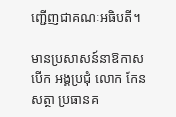ញ្ជើញជាគណៈអធិបតី។

មានប្រសាសន៍នាឱកាសបើក អង្គប្រជុំ លោក កែន សត្ថា ប្រធានគ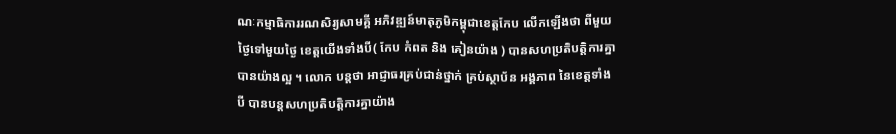ណៈកម្មាធិការរណសិរ្យសាមគ្គី អភិវឌ្ឍន៍មាតុភូមិកម្ពុជាខេត្តកែប លើកឡើងថា ពីមួយថ្ងៃទៅមួយថ្ងៃ ខេត្តយើងទាំងបី( កែប កំពត និង គៀនយ៉ាង ) បានសហប្រតិបត្តិការគ្នា បានយ៉ាងល្អ ។ លោក បន្តថា អាជ្ញាធរគ្រប់ជាន់ថ្នាក់ គ្រប់ស្ថាប័ន អង្គភាព នៃខេត្តទាំងបី បានបន្តសហប្រតិបត្តិការគ្នាយ៉ាង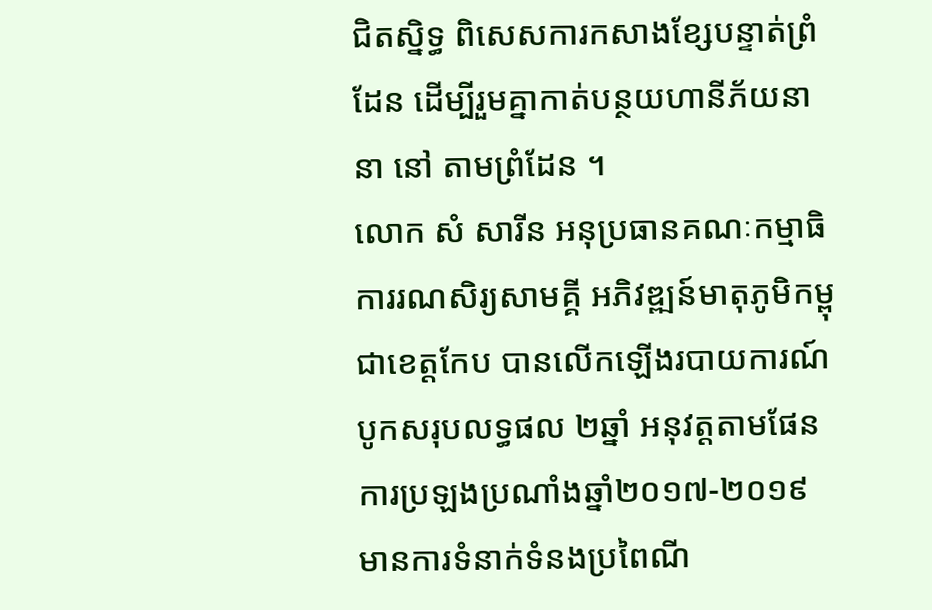ជិតស្និទ្ធ ពិសេសការកសាងខ្សែបន្ទាត់ព្រំដែន ដើម្បីរួមគ្នាកាត់បន្ថយហានីភ័យនានា នៅ តាមព្រំដែន ។
លោក សំ សារីន អនុប្រធានគណៈកម្មាធិការរណសិរ្យសាមគ្គី អភិវឌ្ឍន៍មាតុភូមិកម្ពុជាខេត្តកែប បានលើកឡើងរបាយការណ៍ បូកសរុបលទ្ធផល ២ឆ្នាំ អនុវត្តតាមផែនការប្រឡងប្រណាំងឆ្នាំ២០១៧-២០១៩ មានការទំនាក់ទំនងប្រពៃណី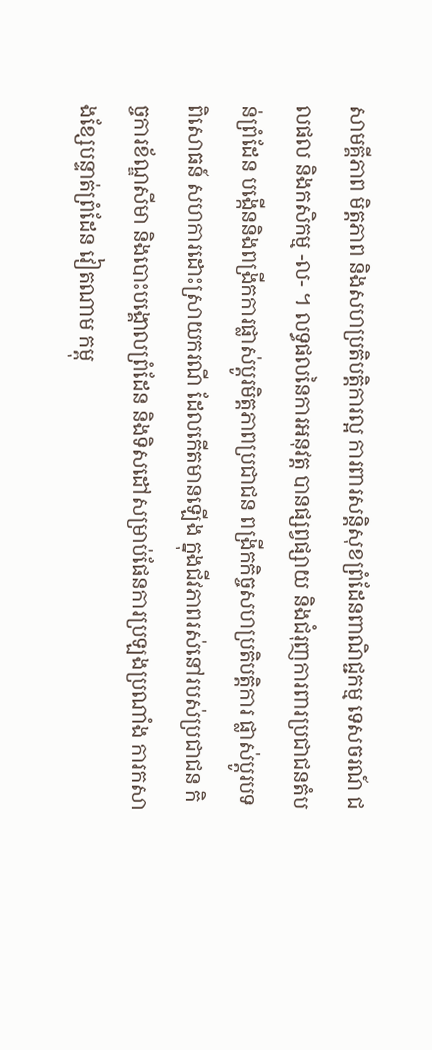សាមគ្គីភាព មិត្តភាព និងសហប្រតិបត្តិការល្អ ការពារសន្តិសុខព្រំដែនពាណិជ្ជកម្ម ទេសចរណ៍ ជលផល និងកសិកម្ម -ល- ។ លទ្ធផលនៃការអនុវត្ត បានផ្សព្វផ្សាយ និងជំរុញការពារប្រជាជនតំបន់ព្រំដែន បង្កើននិងពង្រីកការផ្លាស់ប្តូរមិត្តភាពប្រជាជន ពង្រីកកិច្ចសហប្រតិបត្តិការ ផ្លាស់ប្តូរបទពិសោធន៍ សហការដោះស្រាយករណី ដែលកើតមានឡើង ក្នុងជីវភាពរស់នៅរបស់ប្រជាជន កិច្ចការខ័ណ្ឌសីមា និងបោះបង្គោលព្រំដែន និងទិសដៅសម្រាប់ផែនការប្រឡងប្រណាំង ការកសាងខ្សែបន្ទាត់ព្រំដែន វៀតណាម កម្ពុ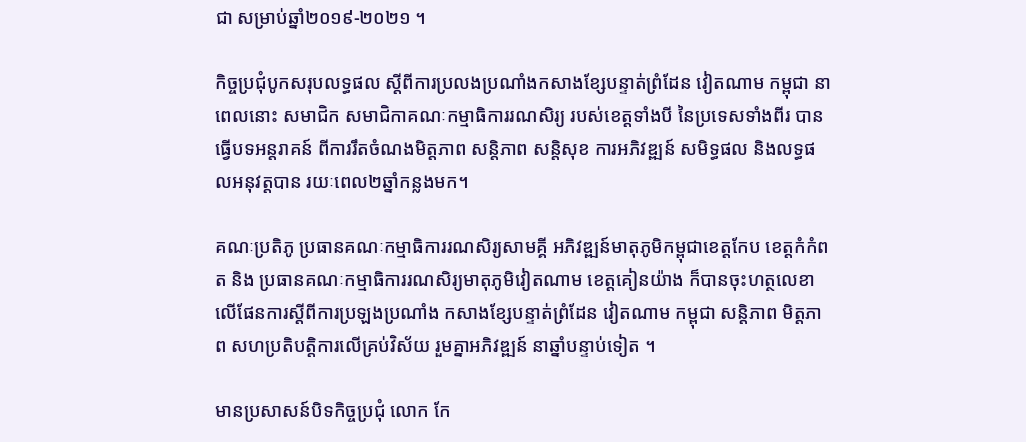ជា សម្រាប់ឆ្នាំ២០១៩-២០២១ ។

កិច្ចប្រជុំបូកសរុបលទ្ធផល ស្តីពីការប្រលងប្រណាំងកសាងខ្សែបន្ទាត់ព្រំដែន វៀតណាម កម្ពុជា នាពេលនោះ សមាជិក សមាជិកាគណៈកម្មាធិការរណសិរ្យ របស់ខេត្តទាំងបី នៃប្រទេសទាំងពីរ បានធ្វើបទអន្តរាគន៍ ពីការរឹតចំណងមិត្តភាព សន្តិភាព សន្តិសុខ ការអភិវឌ្ឍន៍ សមិទ្ធផល និងលទ្ធផលអនុវត្តបាន រយៈពេល២ឆ្នាំកន្លងមក។

គណៈប្រតិភូ ប្រធានគណៈកម្មាធិការរណសិរ្យសាមគ្គី អភិវឌ្ឍន៍មាតុភូមិកម្ពុជាខេត្តកែប ខេត្តកំកំពត និង ប្រធានគណៈកម្មាធិការរណសិរ្យមាតុភូមិវៀតណាម ខេត្តគៀនយ៉ាង ក៏បានចុះហត្ថលេខា លើផែនការស្តីពីការប្រឡងប្រណាំង កសាងខ្សែបន្ទាត់ព្រំដែន វៀតណាម កម្ពុជា សន្តិភាព មិត្តភាព សហប្រតិបត្តិការលើគ្រប់វិស័យ រួមគ្នាអភិវឌ្ឍន៍ នាឆ្នាំបន្ទាប់ទៀត ។

មានប្រសាសន៍បិទកិច្ចប្រជុំ លោក កែ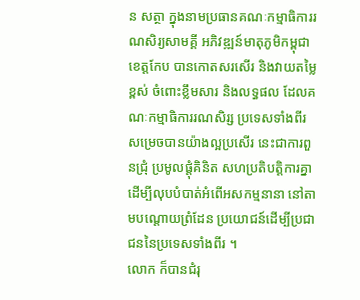ន សត្ថា ក្នុងនាមប្រធានគណៈកម្មាធិការរណសិរ្យសាមគ្គី អភិវឌ្ឍន៍មាតុភូមិកម្ពុជាខេត្តកែប បានកោតសរសើរ និងវាយតម្លៃខ្ពស់ ចំពោះខ្លឹមសារ និងលទ្ធផល ដែលគណៈកម្មាធិការរណសិរ្ស ប្រទេសទាំងពីរ សម្រេចបានយ៉ាងល្អប្រសើរ នេះជាការពួនជ្រុំ ប្រមូលផ្តុំគិនិត សហប្រតិបត្តិការគ្នា ដើម្បីលុបបំបាត់អំពើអសកម្មនានា នៅតាមបណ្តោយព្រំដែន ប្រយោជន៍ដើម្បីប្រជាជននៃប្រទេសទាំងពីរ ។
លោក ក៏បានជំរុ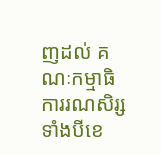ញដល់ គណៈកម្មាធិការរណសិរ្សទាំងបីខេ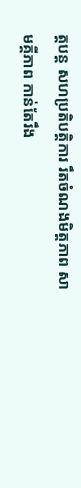ត្តបន្ត សហប្រតិបត្តិការ រឹតចំណងមិត្តភាព សាមគ្គីភាព កាន់តែរឹង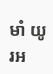មាំ យូរអ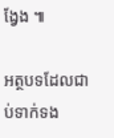ង្វែង ៕

អត្ថបទដែលជាប់ទាក់ទង